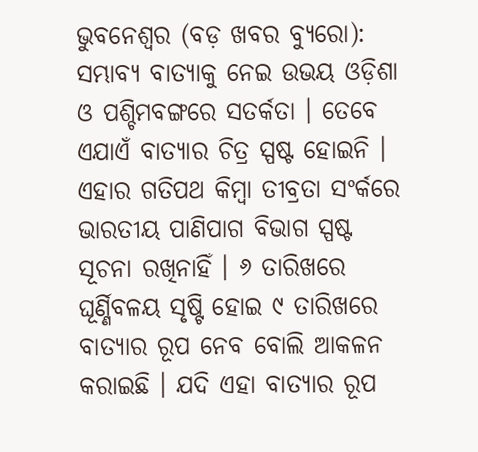ଭୁବନେଶ୍ୱର (ବଡ଼ ଖବର ବ୍ୟୁରୋ): ସମ୍ଭାବ୍ୟ ବାତ୍ୟାକୁ ନେଇ ଉଭୟ ଓଡ଼ିଶା ଓ ପଶ୍ଚିମବଙ୍ଗରେ ସତର୍କତା । ତେବେ ଏଯାଏଁ ବାତ୍ୟାର ଚିତ୍ର ସ୍ପଷ୍ଟ ହୋଇନି । ଏହାର ଗତିପଥ କିମ୍ବା ତୀବ୍ରତା ସଂର୍କରେ ଭାରତୀୟ ପାଣିପାଗ ବିଭାଗ ସ୍ପଷ୍ଟ ସୂଚନା ରଖିନାହିଁ । ୬ ତାରିଖରେ ଘୂର୍ଣ୍ଣିବଳୟ ସୃଷ୍ଟି ହୋଇ ୯ ତାରିଖରେ ବାତ୍ୟାର ରୂପ ନେବ ବୋଲି ଆକଳନ କରାଇଛି । ଯଦି ଏହା ବାତ୍ୟାର ରୂପ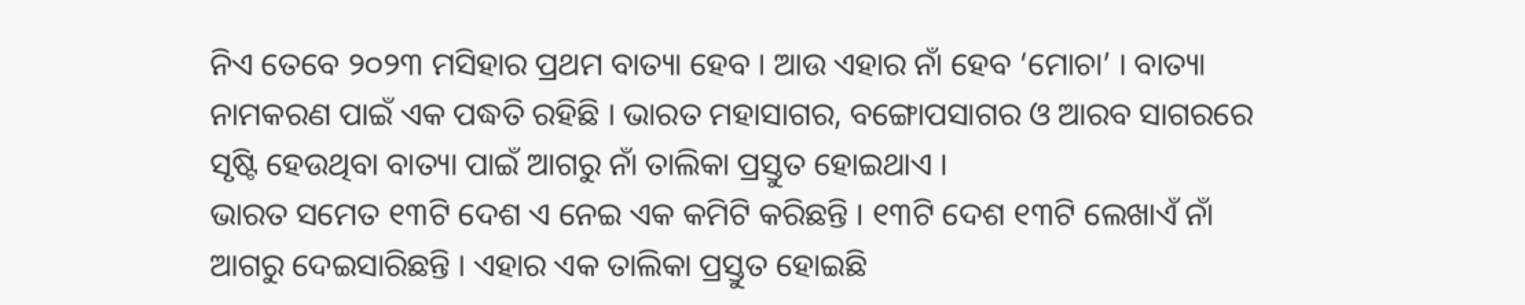ନିଏ ତେବେ ୨୦୨୩ ମସିହାର ପ୍ରଥମ ବାତ୍ୟା ହେବ । ଆଉ ଏହାର ନାଁ ହେବ ‘ମୋଚା’ । ବାତ୍ୟା ନାମକରଣ ପାଇଁ ଏକ ପଦ୍ଧତି ରହିଛି । ଭାରତ ମହାସାଗର, ବଙ୍ଗୋପସାଗର ଓ ଆରବ ସାଗରରେ ସୃଷ୍ଟି ହେଉଥିବା ବାତ୍ୟା ପାଇଁ ଆଗରୁ ନାଁ ତାଲିକା ପ୍ରସ୍ତୁତ ହୋଇଥାଏ ।
ଭାରତ ସମେତ ୧୩ଟି ଦେଶ ଏ ନେଇ ଏକ କମିଟି କରିଛନ୍ତି । ୧୩ଟି ଦେଶ ୧୩ଟି ଲେଖାଏଁ ନାଁ ଆଗରୁ ଦେଇସାରିଛନ୍ତି । ଏହାର ଏକ ତାଲିକା ପ୍ରସ୍ତୁତ ହୋଇଛି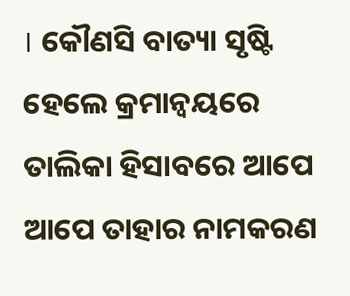। କୌଣସି ବାତ୍ୟା ସୃଷ୍ଟି ହେଲେ କ୍ରମାନ୍ୱୟରେ ତାଲିକା ହିସାବରେ ଆପେ ଆପେ ତାହାର ନାମକରଣ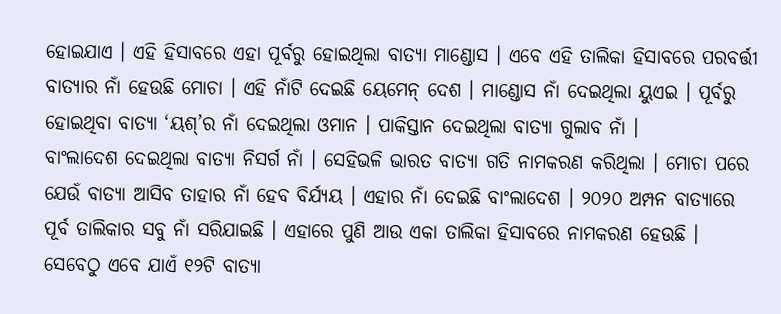ହୋଇଯାଏ । ଏହି ହିସାବରେ ଏହା ପୂର୍ବରୁ ହୋଇଥିଲା ବାତ୍ୟା ମାଣ୍ଡୋସ । ଏବେ ଏହି ତାଲିକା ହିସାବରେ ପରବର୍ତ୍ତୀ ବାତ୍ୟାର ନାଁ ହେଉଛି ମୋଚା । ଏହି ନାଁଟି ଦେଇଛି ୟେମେନ୍ ଦେଶ । ମାଣ୍ଡୋସ ନାଁ ଦେଇଥିଲା ୟୁଏଇ । ପୂର୍ବରୁ ହୋଇଥିବା ବାତ୍ୟା ‘ୟଶ୍’ର ନାଁ ଦେଇଥିଲା ଓମାନ । ପାକିସ୍ତାନ ଦେଇଥିଲା ବାତ୍ୟା ଗୁଲାବ ନାଁ ।
ବାଂଲାଦେଶ ଦେଇଥିଲା ବାତ୍ୟା ନିସର୍ଗ ନାଁ । ସେହିଭଳି ଭାରତ ବାତ୍ୟା ଗତି ନାମକରଣ କରିଥିଲା । ମୋଚା ପରେ ଯେଉଁ ବାତ୍ୟା ଆସିବ ତାହାର ନାଁ ହେବ ବିର୍ଯ୍ୟୟ । ଏହାର ନାଁ ଦେଇଛି ବାଂଲାଦେଶ । ୨୦୨୦ ଅମ୍ପନ ବାତ୍ୟାରେ ପୂର୍ବ ତାଲିକାର ସବୁ ନାଁ ସରିଯାଇଛି । ଏହାରେ ପୁଣି ଆଉ ଏକା ତାଲିକା ହିସାବରେ ନାମକରଣ ହେଉଛି । ସେବେଠୁ ଏବେ ଯାଏଁ ୧୨ଟି ବାତ୍ୟା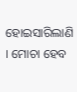ହୋଇସାରିଲାଣି । ମୋଚା ହେବ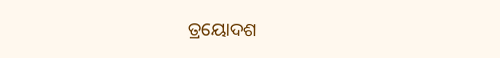ତ୍ରୟୋଦଶ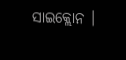ସାଇକ୍ଲୋନ ।